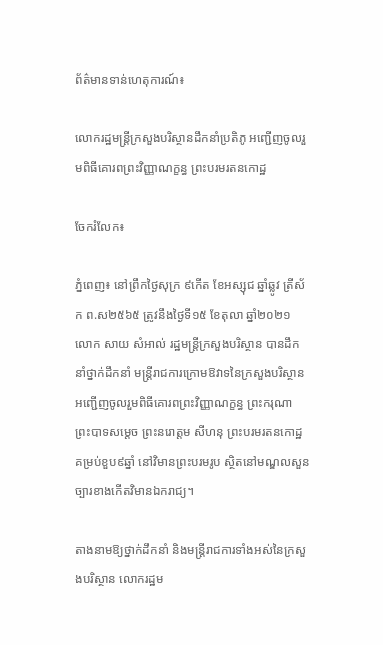ព័ត៌មានទាន់ហេតុការណ៍៖

លោករដ្ឋមន្ត្រីក្រសួងបរិស្ថានដឹកនាំប្រតិភូ អញ្ជើញចូលរួមពិធីគោរពព្រះវិញ្ញាណក្ខន្ធ ព្រះបរមរតនកោដ្ឋ

ចែករំលែក៖

ភ្នំពេញ៖ នៅព្រឹកថ្ងៃសុក្រ ៩កើត ខែអស្សុជ ឆ្នាំឆ្លូវ ត្រីស័ក ព.ស២៥៦៥ ត្រូវនឹងថ្ងៃទី១៥ ខែតុលា ឆ្នាំ២០២១ លោក សាយ សំអាល់ រដ្ឋមន្ត្រីក្រសួងបរិស្ថាន បានដឹកនាំថ្នាក់ដឹកនាំ មន្ត្រីរាជការក្រោមឱវាទនៃក្រសួងបរិស្ថាន អញ្ជើញចូលរួមពិធីគោរពព្រះវិញ្ញាណក្ខន្ធ ព្រះករុណា ព្រះបាទសម្តេច ព្រះនរោត្តម សីហនុ ព្រះបរមរតនកោដ្ឋ គម្រប់ខួប៩ឆ្នាំ នៅវិមានព្រះបរមរូប ស្ថិតនៅមណ្ឌលសួនច្បារខាងកើតវិមានឯករាជ្យ។

តាងនាមឱ្យថ្នាក់ដឹកនាំ និងមន្ត្រីរាជការទាំងអស់នៃក្រសួងបរិស្ថាន លោករដ្ឋម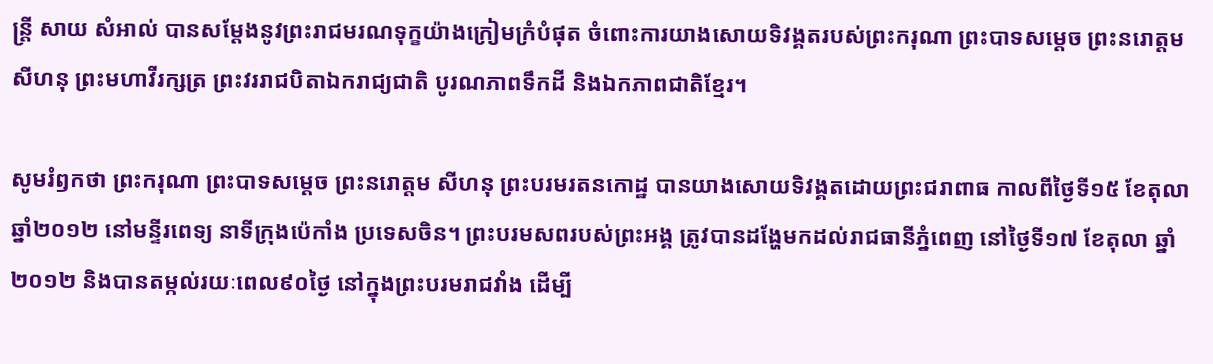ន្ត្រី សាយ សំអាល់ បានសម្តែងនូវព្រះរាជមរណទុក្ខយ៉ាងក្រៀមក្រំបំផុត ចំពោះការយាងសោយទិវង្គតរបស់ព្រះករុណា ព្រះបាទសម្តេច ព្រះនរោត្តម សីហនុ ព្រះមហាវីរក្សត្រ ព្រះវររាជបិតាឯករាជ្យជាតិ បូរណភាពទឹកដី និងឯកភាពជាតិខ្មែរ។

សូមរំឭកថា ព្រះករុណា ព្រះបាទសម្តេច ព្រះនរោត្តម សីហនុ ព្រះបរមរតនកោដ្ឋ បានយាងសោយទិវង្គតដោយព្រះជរាពាធ កាលពីថ្ងៃទី១៥ ខែតុលា ឆ្នាំ២០១២ នៅមន្ទីរពេទ្យ នាទីក្រុងប៉េកាំង ប្រទេសចិន។ ព្រះបរមសពរបស់ព្រះអង្គ ត្រូវបានដង្ហែមកដល់រាជធានីភ្នំពេញ នៅថ្ងៃទី១៧ ខែតុលា ឆ្នាំ២០១២ និងបានតម្កល់រយៈពេល៩០ថ្ងៃ នៅក្នុងព្រះបរមរាជវាំង ដើម្បី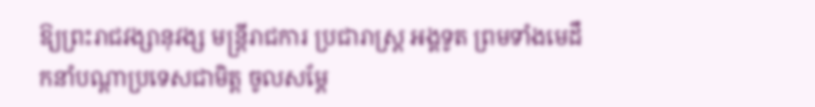ឱ្យព្រះរាជវង្សានុវង្ស មន្ត្រីរាជការ ប្រជារាស្ត្រ អង្គទូត ព្រមទាំងមេដឹកនាំបណ្តាប្រទេសជាមិត្ត ចូលសម្តែ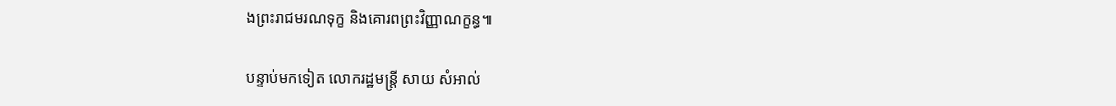ងព្រះរាជមរណទុក្ខ និងគោរពព្រះវិញ្ញាណក្ខន្ធ៕

បន្ទាប់មកទៀត លោករដ្ឋមន្ត្រី សាយ សំអាល់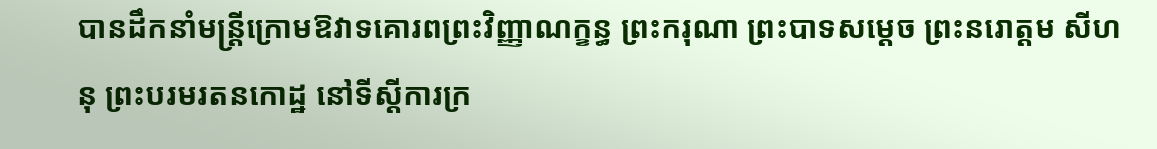បានដឹកនាំមន្ត្រីក្រោមឱវាទគោរពព្រះវិញ្ញាណក្ខន្ធ ព្រះករុណា ព្រះបាទសម្តេច ព្រះនរោត្តម សីហនុ ព្រះបរមរតនកោដ្ឋ នៅទីស្តីការក្រ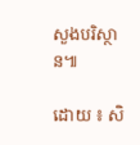សួងបរិស្ថាន៕

ដោយ ៖ សិ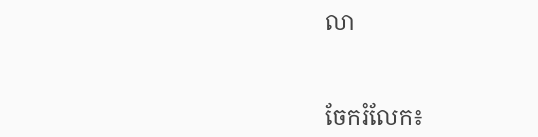លា


ចែករំលែក៖